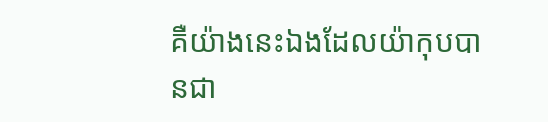គឺយ៉ាងនេះឯងដែលយ៉ាកុបបានជា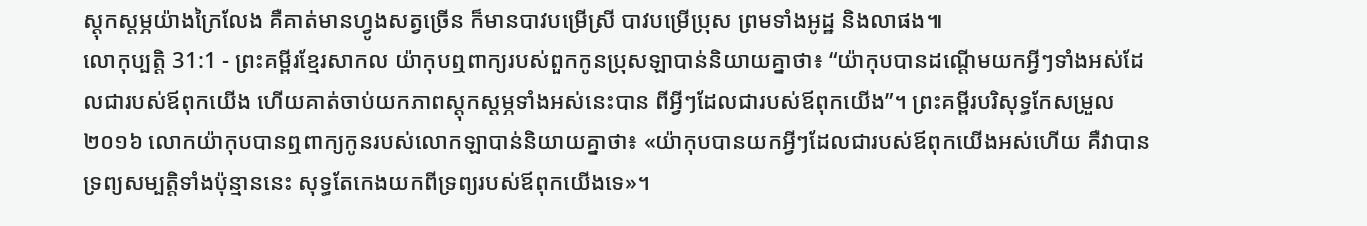ស្ដុកស្ដម្ភយ៉ាងក្រៃលែង គឺគាត់មានហ្វូងសត្វច្រើន ក៏មានបាវបម្រើស្រី បាវបម្រើប្រុស ព្រមទាំងអូដ្ឋ និងលាផង៕
លោកុប្បត្តិ 31:1 - ព្រះគម្ពីរខ្មែរសាកល យ៉ាកុបឮពាក្យរបស់ពួកកូនប្រុសឡាបាន់និយាយគ្នាថា៖ “យ៉ាកុបបានដណ្ដើមយកអ្វីៗទាំងអស់ដែលជារបស់ឪពុកយើង ហើយគាត់ចាប់យកភាពស្ដុកស្ដម្ភទាំងអស់នេះបាន ពីអ្វីៗដែលជារបស់ឪពុកយើង”។ ព្រះគម្ពីរបរិសុទ្ធកែសម្រួល ២០១៦ លោកយ៉ាកុបបានឮពាក្យកូនរបស់លោកឡាបាន់និយាយគ្នាថា៖ «យ៉ាកុបបានយកអ្វីៗដែលជារបស់ឪពុកយើងអស់ហើយ គឺវាបានទ្រព្យសម្បត្តិទាំងប៉ុន្មាននេះ សុទ្ធតែកេងយកពីទ្រព្យរបស់ឪពុកយើងទេ»។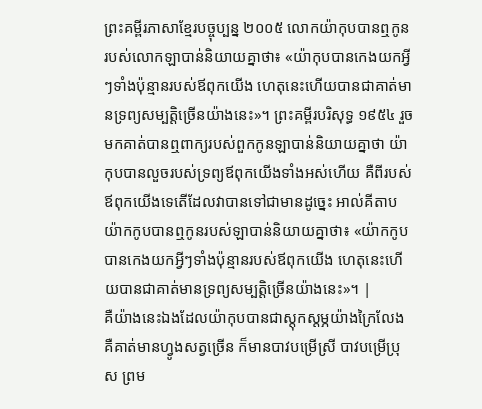ព្រះគម្ពីរភាសាខ្មែរបច្ចុប្បន្ន ២០០៥ លោកយ៉ាកុបបានឮកូនរបស់លោកឡាបាន់និយាយគ្នាថា៖ «យ៉ាកុបបានកេងយកអ្វីៗទាំងប៉ុន្មានរបស់ឪពុកយើង ហេតុនេះហើយបានជាគាត់មានទ្រព្យសម្បត្តិច្រើនយ៉ាងនេះ»។ ព្រះគម្ពីរបរិសុទ្ធ ១៩៥៤ រួចមកគាត់បានឮពាក្យរបស់ពួកកូនឡាបាន់និយាយគ្នាថា យ៉ាកុបបានលួចរបស់ទ្រព្យឪពុកយើងទាំងអស់ហើយ គឺពីរបស់ឪពុកយើងទេតើដែលវាបានទៅជាមានដូច្នេះ អាល់គីតាប យ៉ាកកូបបានឮកូនរបស់ឡាបាន់និយាយគ្នាថា៖ «យ៉ាកកូបបានកេងយកអ្វីៗទាំងប៉ុន្មានរបស់ឪពុកយើង ហេតុនេះហើយបានជាគាត់មានទ្រព្យសម្បត្តិច្រើនយ៉ាងនេះ»។ |
គឺយ៉ាងនេះឯងដែលយ៉ាកុបបានជាស្ដុកស្ដម្ភយ៉ាងក្រៃលែង គឺគាត់មានហ្វូងសត្វច្រើន ក៏មានបាវបម្រើស្រី បាវបម្រើប្រុស ព្រម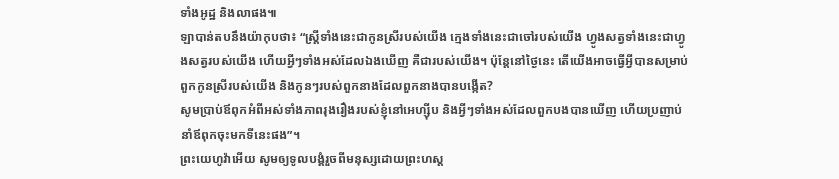ទាំងអូដ្ឋ និងលាផង៕
ឡាបាន់តបនឹងយ៉ាកុបថា៖ “ស្ត្រីទាំងនេះជាកូនស្រីរបស់យើង ក្មេងទាំងនេះជាចៅរបស់យើង ហ្វូងសត្វទាំងនេះជាហ្វូងសត្វរបស់យើង ហើយអ្វីៗទាំងអស់ដែលឯងឃើញ គឺជារបស់យើង។ ប៉ុន្តែនៅថ្ងៃនេះ តើយើងអាចធ្វើអ្វីបានសម្រាប់ពួកកូនស្រីរបស់យើង និងកូនៗរបស់ពួកនាងដែលពួកនាងបានបង្កើត?
សូមប្រាប់ឪពុកអំពីអស់ទាំងភាពរុងរឿងរបស់ខ្ញុំនៅអេហ្ស៊ីប និងអ្វីៗទាំងអស់ដែលពួកបងបានឃើញ ហើយប្រញាប់នាំឪពុកចុះមកទីនេះផង”។
ព្រះយេហូវ៉ាអើយ សូមឲ្យទូលបង្គំរួចពីមនុស្សដោយព្រះហស្ត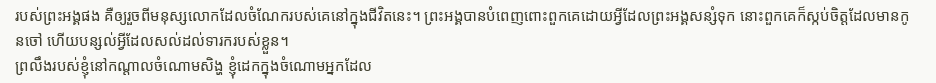របស់ព្រះអង្គផង គឺឲ្យរួចពីមនុស្សលោកដែលចំណែករបស់គេនៅក្នុងជីវិតនេះ។ ព្រះអង្គបានបំពេញពោះពួកគេដោយអ្វីដែលព្រះអង្គសន្សំទុក នោះពួកគេក៏ស្កប់ចិត្តដែលមានកូនចៅ ហើយបន្សល់អ្វីដែលសល់ដល់ទារករបស់ខ្លួន។
ព្រលឹងរបស់ខ្ញុំនៅកណ្ដាលចំណោមសិង្ហ ខ្ញុំដេកក្នុងចំណោមអ្នកដែល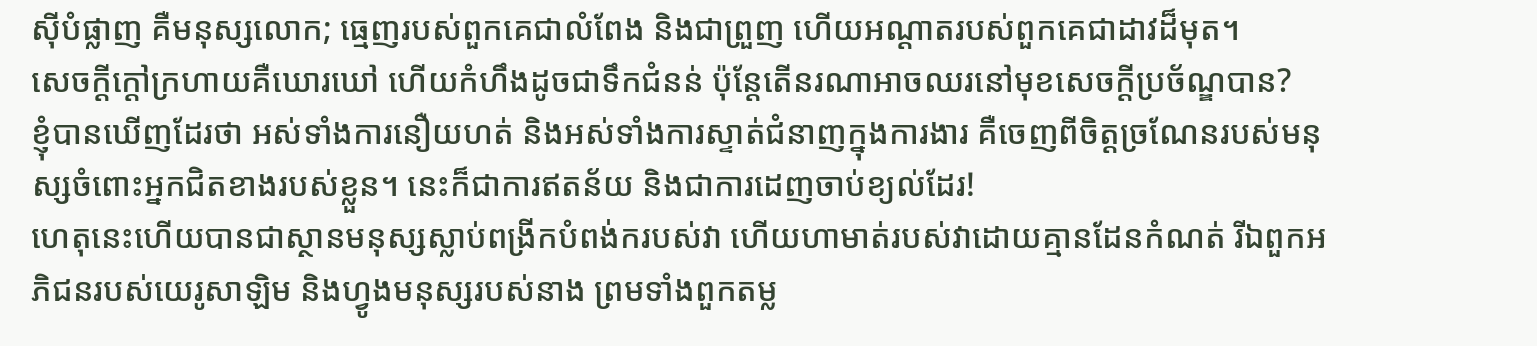ស៊ីបំផ្លាញ គឺមនុស្សលោក; ធ្មេញរបស់ពួកគេជាលំពែង និងជាព្រួញ ហើយអណ្ដាតរបស់ពួកគេជាដាវដ៏មុត។
សេចក្ដីក្ដៅក្រហាយគឺឃោរឃៅ ហើយកំហឹងដូចជាទឹកជំនន់ ប៉ុន្តែតើនរណាអាចឈរនៅមុខសេចក្ដីប្រច័ណ្ឌបាន?
ខ្ញុំបានឃើញដែរថា អស់ទាំងការនឿយហត់ និងអស់ទាំងការស្ទាត់ជំនាញក្នុងការងារ គឺចេញពីចិត្តច្រណែនរបស់មនុស្សចំពោះអ្នកជិតខាងរបស់ខ្លួន។ នេះក៏ជាការឥតន័យ និងជាការដេញចាប់ខ្យល់ដែរ!
ហេតុនេះហើយបានជាស្ថានមនុស្សស្លាប់ពង្រីកបំពង់ករបស់វា ហើយហាមាត់របស់វាដោយគ្មានដែនកំណត់ រីឯពួកអភិជនរបស់យេរូសាឡិម និងហ្វូងមនុស្សរបស់នាង ព្រមទាំងពួកតម្ល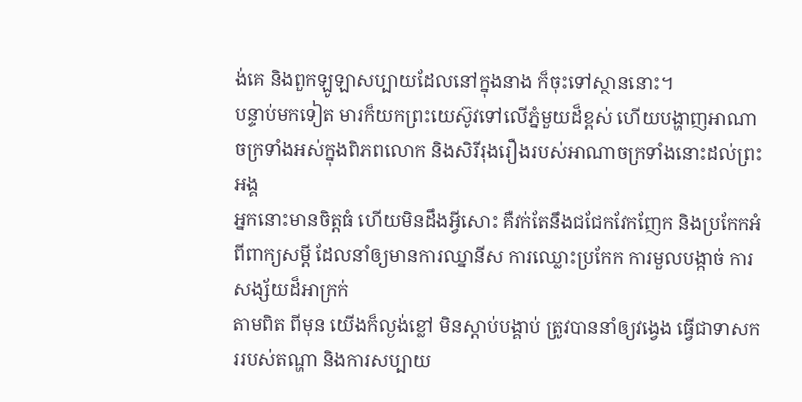ង់គេ និងពួកឡូឡាសប្បាយដែលនៅក្នុងនាង ក៏ចុះទៅស្ថាននោះ។
បន្ទាប់មកទៀត មារក៏យកព្រះយេស៊ូវទៅលើភ្នំមួយដ៏ខ្ពស់ ហើយបង្ហាញអាណាចក្រទាំងអស់ក្នុងពិភពលោក និងសិរីរុងរឿងរបស់អាណាចក្រទាំងនោះដល់ព្រះអង្គ
អ្នកនោះមានចិត្តធំ ហើយមិនដឹងអ្វីសោះ គឺវក់តែនឹងជជែកវែកញែក និងប្រកែកអំពីពាក្យសម្ដី ដែលនាំឲ្យមានការឈ្នានីស ការឈ្លោះប្រកែក ការមួលបង្កាច់ ការសង្ស័យដ៏អាក្រក់
តាមពិត ពីមុន យើងក៏ល្ងង់ខ្លៅ មិនស្ដាប់បង្គាប់ ត្រូវបាននាំឲ្យវង្វេង ធ្វើជាទាសកររបស់តណ្ហា និងការសប្បាយ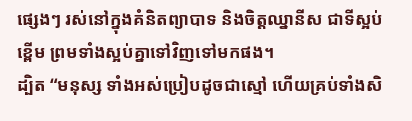ផ្សេងៗ រស់នៅក្នុងគំនិតព្យាបាទ និងចិត្តឈ្នានីស ជាទីស្អប់ខ្ពើម ព្រមទាំងស្អប់គ្នាទៅវិញទៅមកផង។
ដ្បិត “មនុស្ស ទាំងអស់ប្រៀបដូចជាស្មៅ ហើយគ្រប់ទាំងសិ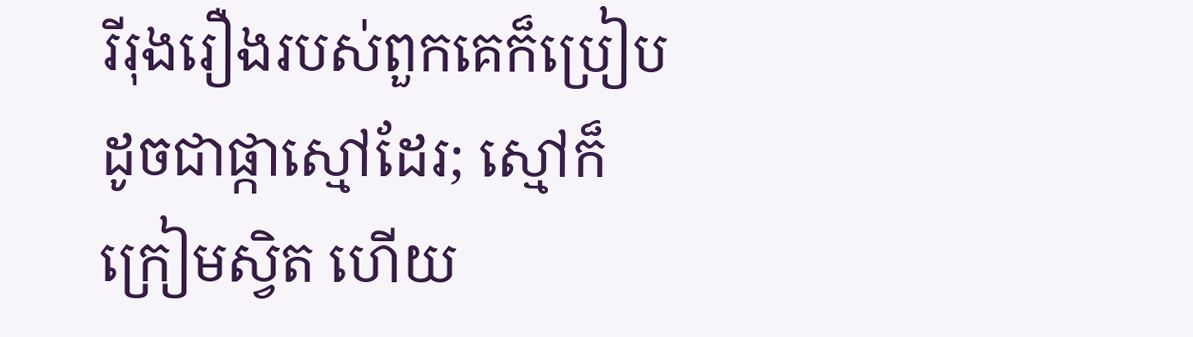រីរុងរឿងរបស់ពួកគេក៏ប្រៀបដូចជាផ្កាស្មៅដែរ; ស្មៅក៏ក្រៀមស្វិត ហើយ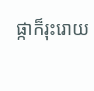ផ្កាក៏រុះរោយ